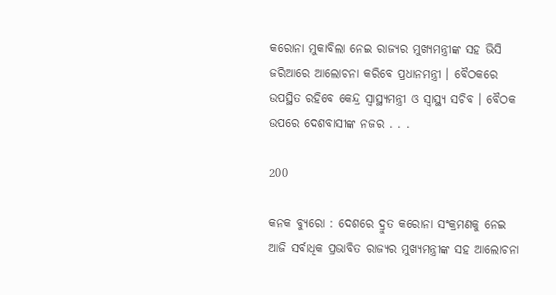କରୋନା ମୁକାବିଲା ନେଇ ରାଜ୍ୟର ମୁଖ୍ୟମନ୍ତ୍ରୀଙ୍କ ସହ ଭିସି ଜରିଆରେ ଆଲୋଚନା କରିବେ ପ୍ରଧାନମନ୍ତ୍ରୀ । ବୈଠକରେ ଉପସ୍ଥିତ ରହିବେ କେନ୍ଦ୍ର ସ୍ୱାସ୍ଥ୍ୟମନ୍ତ୍ରୀ ଓ ସ୍ୱାସ୍ଥ୍ୟ ସଚିବ । ବୈଠକ ଉପରେ ଦେଶବାସୀଙ୍କ ନଜର . . .

200

କନକ ବ୍ୟୁରୋ : ଦେଶରେ ଦ୍ରୁତ କରୋନା ସଂକ୍ରମଣକୁ ନେଇ ଆଜି ସର୍ବାଧିକ ପ୍ରଭାବିତ ରାଜ୍ୟର ମୁଖ୍ୟମନ୍ତ୍ରୀଙ୍କ ସହ ଆଲୋଚନା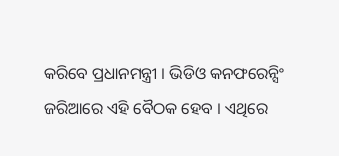କରିବେ ପ୍ରଧାନମନ୍ତ୍ରୀ । ଭିଡିଓ କନଫରେନ୍ସିଂ ଜରିଆରେ ଏହି ବୈଠକ ହେବ । ଏଥିରେ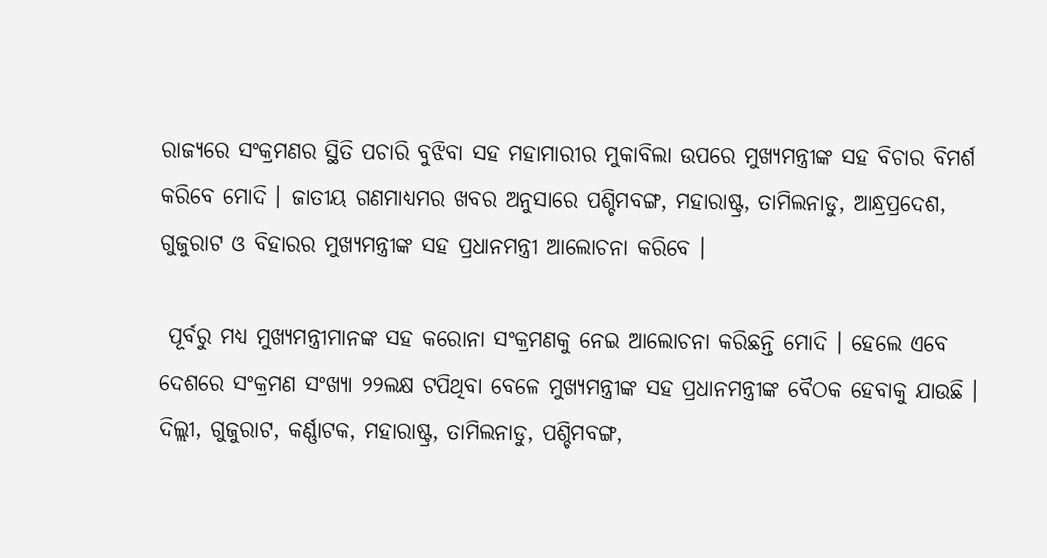ରାଜ୍ୟରେ ସଂକ୍ରମଣର ସ୍ଥିତି ପଚାରି ବୁଝିବା ସହ ମହାମାରୀର ମୁକାବିଲା ଉପରେ ମୁଖ୍ୟମନ୍ତ୍ରୀଙ୍କ ସହ ବିଚାର ବିମର୍ଶ କରିବେ ମୋଦି । ଜାତୀୟ ଗଣମାଧ୍ୟମର ଖବର ଅନୁସାରେ ପଶ୍ଚିମବଙ୍ଗ, ମହାରାଷ୍ଟ୍ର, ତାମିଲନାଡୁ, ଆନ୍ଧ୍ରପ୍ରଦେଶ, ଗୁଜୁରାଟ ଓ ବିହାରର ମୁଖ୍ୟମନ୍ତ୍ରୀଙ୍କ ସହ ପ୍ରଧାନମନ୍ତ୍ରୀ ଆଲୋଚନା କରିବେ ।

 ପୂର୍ବରୁ ମଧ୍ୟ ମୁଖ୍ୟମନ୍ତ୍ରୀମାନଙ୍କ ସହ କରୋନା ସଂକ୍ରମଣକୁ ନେଇ ଆଲୋଚନା କରିଛନ୍ତି ମୋଦି । ହେଲେ ଏବେ ଦେଶରେ ସଂକ୍ରମଣ ସଂଖ୍ୟା ୨୨ଲକ୍ଷ ଟପିଥିବା ବେଳେ ମୁଖ୍ୟମନ୍ତ୍ରୀଙ୍କ ସହ ପ୍ରଧାନମନ୍ତ୍ରୀଙ୍କ ବୈଠକ ହେବାକୁ ଯାଉଛି । ଦିଲ୍ଲୀ, ଗୁଜୁରାଟ, କର୍ଣ୍ଣାଟକ, ମହାରାଷ୍ଟ୍ର, ତାମିଲନାଡୁ, ପଶ୍ଚିମବଙ୍ଗ,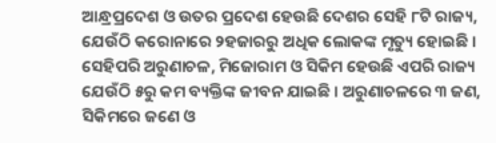ଆନ୍ଧ୍ରପ୍ରଦେଶ ଓ ଉତର ପ୍ରଦେଶ ହେଉଛି ଦେଶର ସେହି ୮ଟି ରାଜ୍ୟ, ଯେଉଁଠି କରୋନାରେ ୨ହଜାରରୁ ଅଧିକ ଲୋକଙ୍କ ମୃତ୍ୟୁ ହୋଇଛି । ସେହିପରି ଅରୁଣାଚଳ, ମିଜୋରାମ ଓ ସିକିମ ହେଉଛି ଏପରି ରାଜ୍ୟ ଯେଉଁଠି ୫ରୁ କମ ବ୍ୟକ୍ତିଙ୍କ ଜୀବନ ଯାଇଛି । ଅରୁଣାଚଳରେ ୩ ଜଣ, ସିକିମରେ ଜଣେ ଓ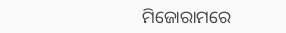ମିଜୋରାମରେ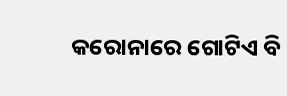କରୋନାରେ ଗୋଟିଏ ବି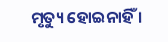ମୃତ୍ୟୁ ହୋଇନାହିଁ ।